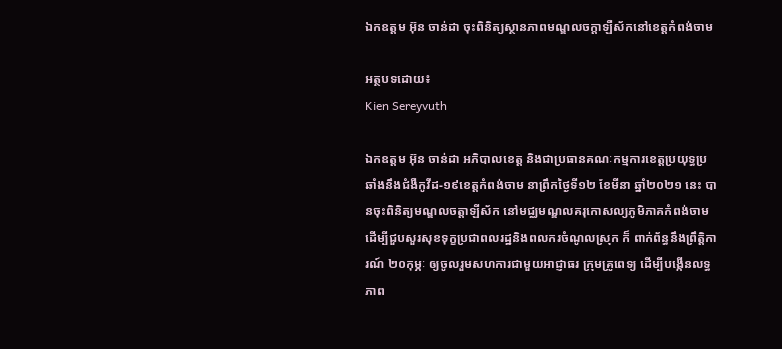ឯកឧត្តម អ៊ុន ចាន់ដា ចុះពិនិត្យស្ថានភាពមណ្ឌលចក្តាឡឺស័កនៅខេត្តកំពង់ចាម

អត្ថបទដោយ៖
Kien Sereyvuth

ឯកឧត្តម អ៊ុន ចាន់ដា អភិបាលខេត្ត និងជាប្រធានគណៈកម្មការខេត្តប្រយុទ្ធប្រឆាំងនឹងជំងឺកូវីដ-១៩ខេត្តកំពង់ចាម នាព្រឹកថ្ងៃទី១២ ខែមីនា ឆ្នាំ២០២១ នេះ បានចុះពិនិត្យមណ្ឌលចត្តាឡីស័ក នៅមជ្ឈមណ្ឌលគរុកោសល្យភូមិភាគកំពង់ចាម ដើម្បីជួបសួរសុខទុក្ខប្រជាពលរដ្ឋនិងពលករចំណូលស្រុក ក៏ ពាក់ព័ន្ធនឹងព្រឹត្តិការណ៍ ២០កុម្ភៈ ឲ្យចូលរួមសហការជាមួយអាជ្ញាធរ ក្រុមគ្រូពេទ្យ ដើម្បីបង្កើនលទ្ធភាព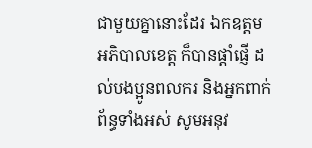ជាមួយគ្នានោះដែរ ឯកឧត្តម អភិបាលខេត្ត ក៏បានផ្តាំផ្ញើ ដល់បងប្អូនពលករ និងអ្នកពាក់ព័ន្ធទាំងអស់ សូមអនុវ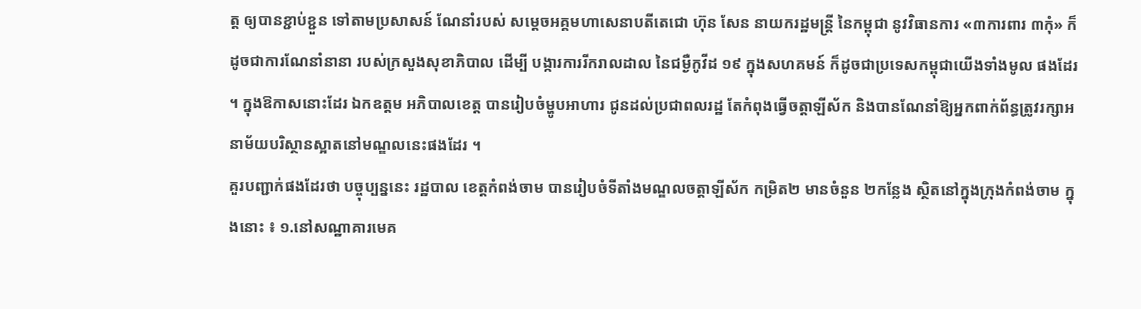ត្ត ឲ្យបានខ្ជាប់ខ្ជួន ទៅតាមប្រសាសន៍ ណែនាំរបស់ សម្តេចអគ្គមហាសេនាបតីតេជោ ហ៊ុន សែន នាយករដ្ឋមន្ត្រី នៃកម្ពុជា នូវវិធានការ «៣ការពារ ៣កុំ» ក៏ដូចជាការណែនាំនានា របស់ក្រសួងសុខាភិបាល ដើម្បី បង្ការការរីករាលដាល នៃជម្ងឺកូវីដ ១៩ ក្នុងសហគមន៍ ក៏ដូចជាប្រទេសកម្ពុជាយើងទាំងមូល ផងដែរ ។ ក្នុងឱកាសនោះដែរ ឯកឧត្តម អភិបាលខេត្ត បានរៀបចំម្ហូបអាហារ ជូនដល់ប្រជាពលរដ្ឋ តែកំពុងធ្វើចត្តាឡីស័ក និងបានណែនាំឱ្យអ្នកពាក់ព័ន្ធត្រូវរក្សាអនាម័យបរិស្ថានស្អាតនៅមណ្ឌលនេះផងដែរ ។
គួរបញ្ជាក់ផងដែរថា បច្ចុប្បន្ននេះ រដ្ឋបាល ខេត្តកំពង់ចាម បានរៀបចំទីតាំងមណ្ឌលចត្តាឡីស័ក កម្រិត២ មានចំនួន ២កន្លែង ស្ថិតនៅក្នុងក្រុងកំពង់ចាម ក្នុងនោះ ៖ ១.នៅសណ្ឋាគារមេគ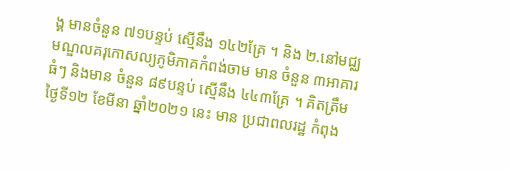ង្គ មានចំនួន ៧១បន្ទប់ ស្មើនឹង ១៤២គ្រែ ។ និង ២.នៅមជ្ឈមណ្ឌលគរុកោសល្យភូមិភាគកំពង់ចាម មាន ចំនួន ៣អាគារធំៗ និងមាន ចំនួន ៨៩បន្ទប់ ស្មើនឹង ៤៤៣គ្រែ ។ គិតត្រឹមថ្ងៃទី១២ ខែមីនា ឆ្នាំ២០២១ នេះ មាន ប្រជាពលរដ្ឋ កំពុង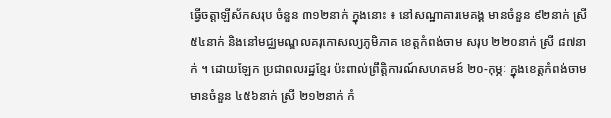ធ្វើចត្តាឡីស័កសរុប ចំនួន ៣១២នាក់ ក្នុងនោះ ៖ នៅសណ្ឋាគារមេគង្គ មានចំនួន ៩២នាក់ ស្រី ៥៤នាក់ និងនៅមជ្ឈមណ្ឌលគរុកោសល្យភូមិភាគ ខេត្តកំពង់ចាម សរុប ២២០នាក់ ស្រី ៨៧នាក់ ។ ដោយឡែក ប្រជាពលរដ្ឋខ្មែរ ប៉ះពាល់ព្រឹតិ្តការណ៍សហគមន៍ ២០-កុម្ភៈ ក្នុងខេត្តកំពង់ចាម មានចំនួន ៤៥៦នាក់ ស្រី ២១២នាក់ កំ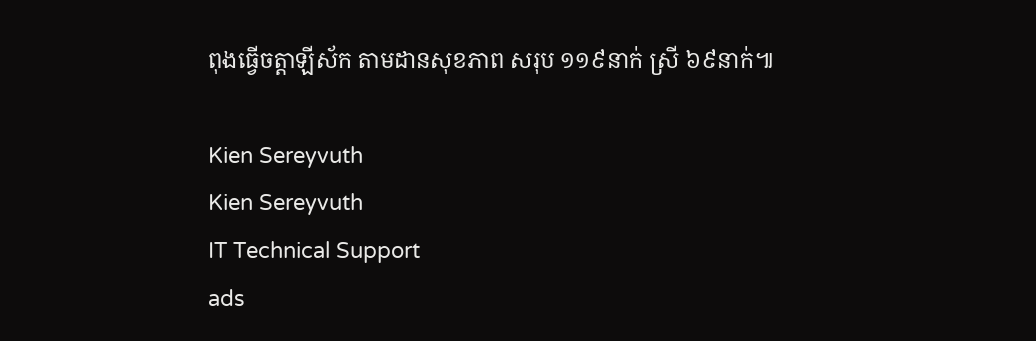ពុងធ្វើចត្តាឡីស័ក តាមដានសុខភាព សរុប ១១៩នាក់ ស្រី ៦៩នាក់៕

Kien Sereyvuth
Kien Sereyvuth
IT Technical Support
ads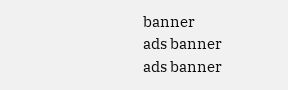banner
ads banner
ads banner